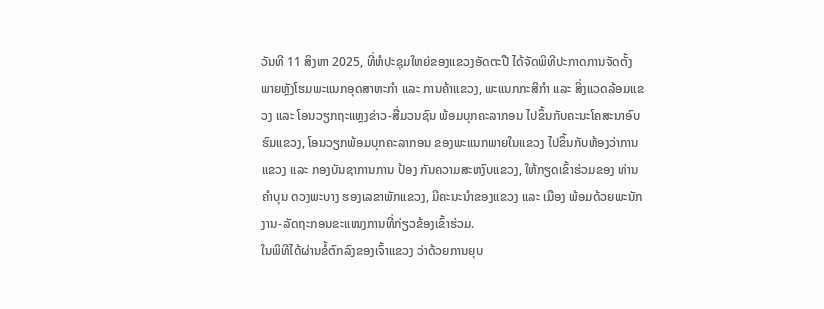ວັນທີ 11 ສິງຫາ 2025, ທີ່ຫໍປະຊຸມໃຫຍ່ຂອງແຂວງອັດຕະປື ໄດ້ຈັດພິທີປະກາດການຈັດຕັ້ງ ພາຍຫຼັງໂຮມພະແນກອຸດສາຫະກຳ ແລະ ການຄ້າແຂວງ, ພະແນກກະສິກຳ ແລະ ສິ່ງແວດລ້ອມແຂວງ ແລະ ໂອນວຽກຖະແຫຼງຂ່າວ-ສື່ມວນຊົນ ພ້ອມບຸກຄະລາກອນ ໄປຂຶ້ນກັບຄະນະໂຄສະນາອົບຮົມແຂວງ, ໂອນວຽກພ້ອມບຸກຄະລາກອນ ຂອງພະແນກພາຍໃນແຂວງ ໄປຂຶ້ນກັບຫ້ອງວ່າການແຂວງ ແລະ ກອງບັນຊາການການ ປ້ອງ ກັນຄວາມສະຫງົບແຂວງ, ໃຫ້ກຽດເຂົ້າຮ່ວມຂອງ ທ່ານ ຄຳບຸນ ດວງພະບາງ ຮອງເລຂາພັກແຂວງ, ມີຄະນະນໍາຂອງແຂວງ ແລະ ເມືອງ ພ້ອມດ້ວຍພະນັກງານ-ລັດຖະກອນຂະແໜງການທີ່ກ່ຽວຂ້ອງເຂົ້າຮ່ວມ.
ໃນພິທີໄດ້ຜ່ານຂໍ້ຕົກລົງຂອງເຈົ້າແຂວງ ວ່າດ້ວຍການຍຸບ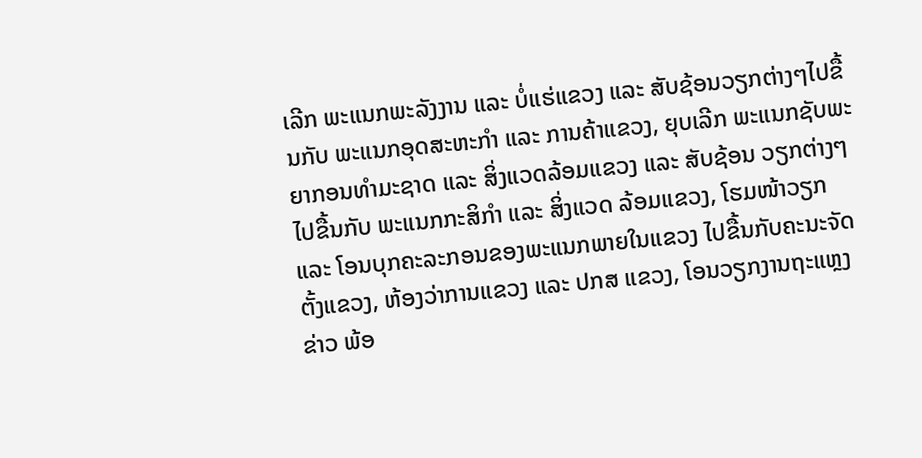ເລີກ ພະແນກພະລັງງານ ແລະ ບໍ່ແຮ່ແຂວງ ແລະ ສັບຊ້ອນວຽກຕ່າງໆໄປຂື້ນກັບ ພະແນກອຸດສະຫະກຳ ແລະ ການຄ້າແຂວງ, ຍຸບເລີກ ພະແນກຊັບພະຍາກອນທຳມະຊາດ ແລະ ສິ່ງແວດລ້ອມແຂວງ ແລະ ສັບຊ້ອນ ວຽກຕ່າງໆໄປຂື້ນກັບ ພະແນກກະສິກຳ ແລະ ສິ່ງແວດ ລ້ອມແຂວງ, ໂຮມໜ້າວຽກ ແລະ ໂອນບຸກຄະລະກອນຂອງພະແນກພາຍໃນແຂວງ ໄປຂື້ນກັບຄະນະຈັດຕັ້ງແຂວງ, ຫ້ອງວ່າການແຂວງ ແລະ ປກສ ແຂວງ, ໂອນວຽກງານຖະແຫຼງຂ່າວ ພ້ອ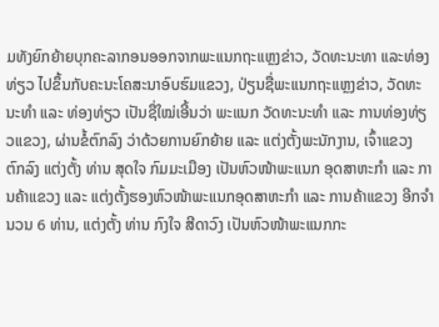ມທັງຍົກຍ້າຍບຸກຄະລາກອນອອກຈາກພະແນກຖະແຫຼງຂ່າວ, ວັດທະນະທາ ແລະທ່ອງທ່ຽວ ໄປຂຶ້ນກັບຄະນະໂຄສະນາອົບຮົມແຂວງ, ປ່ຽນຊື່ພະແນກຖະແຫຼງຂ່າວ, ວັດທະນະທຳ ແລະ ທ່ອງທ່ຽວ ເປັນຊື່ໃໝ່ເອີ້ນວ່າ ພະແນກ ວັດທະນະທຳ ແລະ ການທ່ອງທ່ຽວແຂວງ, ຜ່ານຂໍ້ຕົກລົງ ວ່າດ້ວຍການຍົກຍ້າຍ ແລະ ແຕ່ງຕັ້ງພະນັກງານ, ເຈົ້າແຂວງ ຕົກລົງ ແຕ່ງຕັ້ງ ທ່ານ ສຸດໃຈ ກົມມະເມືອງ ເປັນຫົວໜ້າພະແນກ ອຸດສາຫະກຳ ແລະ ການຄ້າແຂວງ ແລະ ແຕ່ງຕັ້ງຮອງຫົວໜ້າພະແນກອຸດສາຫະກຳ ແລະ ການຄ້າແຂວງ ອີກຈຳນວນ 6 ທ່ານ, ແຕ່ງຕັ້ງ ທ່ານ ກົງໃຈ ສີດາວົງ ເປັນຫົວໜ້າພະແນກກະ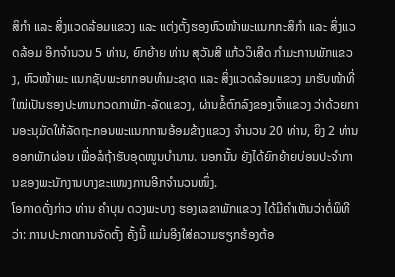ສິກຳ ແລະ ສິ່ງແວດລ້ອມແຂວງ ແລະ ແຕ່ງຕັ້ງຮອງຫົວໜ້າພະແນກກະສິກຳ ແລະ ສິ່ງແວດລ້ອມ ອີກຈຳນວນ 5 ທ່ານ, ຍົກຍ້າຍ ທ່ານ ສຸວັນສີ ແກ້ວວິເສີດ ກຳມະການພັກແຂວງ, ຫົວໜ້າພະ ແນກຊັບພະຍາກອນທຳມະຊາດ ແລະ ສິ່ງແວດລ້ອມແຂວງ ມາຮັບໜ້າທີ່ໃໝ່ເປັນຮອງປະທານກວດກາພັກ-ລັດແຂວງ, ຜ່ານຂໍ້ຕົກລົງຂອງເຈົ້າແຂວງ ວ່າດ້ວຍການອະນຸມັດໃຫ້ລັດຖະກອນພະແນກການອ້ອມຂ້າງແຂວງ ຈຳນວນ 20 ທ່ານ, ຍິງ 2 ທ່ານ ອອກພັກຜ່ອນ ເພື່ອລໍຖ້າຮັບອຸດໜູນບຳນານ. ນອກນັ້ນ ຍັງໄດ້ຍົກຍ້າຍບ່ອນປະຈໍາການຂອງພະນັກງານບາງຂະແໜງການອີກຈໍານວນໜຶ່ງ.
ໂອກາດດັ່ງກ່າວ ທ່ານ ຄຳບຸນ ດວງພະບາງ ຮອງເລຂາພັກແຂວງ ໄດ້ມີຄຳເຫັນວ່າຕໍ່ພິທີວ່າ: ການປະກາດການຈັດຕັ້ງ ຄັ້ງນີ້ ແມ່ນອີງໃສ່ຄວາມຮຽກຮ້ອງຕ້ອ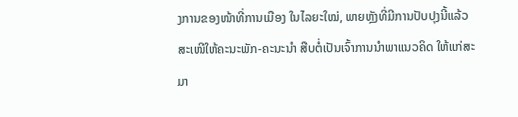ງການຂອງໜ້າທີ່ການເມືອງ ໃນໄລຍະໃໝ່, ພາຍຫຼັງທີ່ມີການປັບປຸງນີ້ແລ້ວ ສະເໜີໃຫ້ຄະນະພັກ-ຄະນະນຳ ສືບຕໍ່ເປັນເຈົ້າການນຳພາແນວຄິດ ໃຫ້ແກ່ສະມາ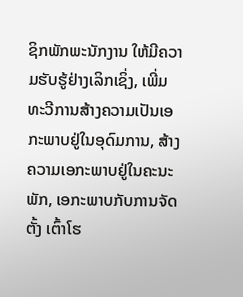ຊິກພັກພະນັກງານ ໃຫ້ມີຄວາມຮັບຮູ້ຢ່າງເລິກເຊິ່ງ, ເພີ່ມທະວີການສ້າງຄວາມເປັນເອກະພາບຢູ່ໃນອຸດົມການ, ສ້າງຄວາມເອກະພາບຢູ່ໃນຄະນະພັກ, ເອກະພາບກັບການຈັດຕັ້ງ ເຕົ້າໂຮ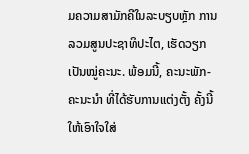ມຄວາມສາມັກຄີໃນລະບຽບຫຼັກ ການລວມສູນປະຊາທິປະໄຕ, ເຮັດວຽກເປັນໝູ່ຄະນະ. ພ້ອມນີ້, ຄະນະພັກ-ຄະນະນຳ ທີ່ໄດ້ຮັບການແຕ່ງຕັ້ງ ຄັ້ງນີ້ ໃຫ້ເອົາໃຈໃສ່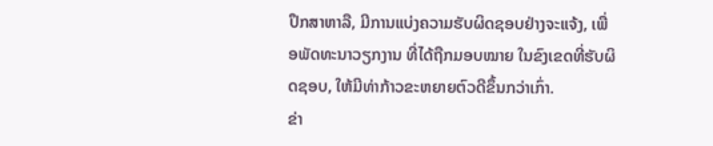ປຶກສາຫາລື, ມີການແບ່ງຄວາມຮັບຜິດຊອບຢ່າງຈະແຈ້ງ, ເພື່ອພັດທະນາວຽກງານ ທີ່ໄດ້ຖືກມອບໝາຍ ໃນຂົງເຂດທີ່ຮັບຜິດຊອບ, ໃຫ້ມີທ່າກ້າວຂະຫຍາຍຕົວດີຂຶ້ນກວ່າເກົ່າ.
ຂ່າ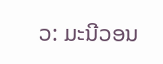ວ: ມະນີວອນ